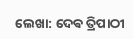ଲେଖା: ଦେଵ ତ୍ରିପାଠୀ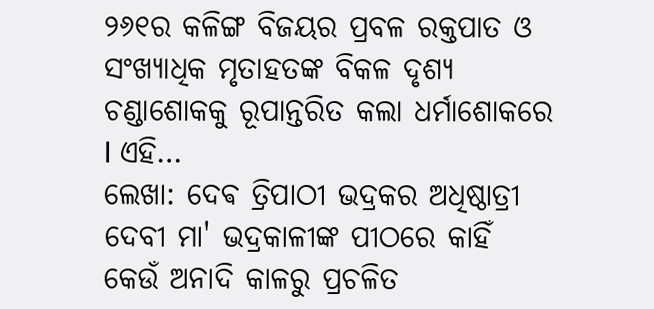୨୬୧ର କଳିଙ୍ଗ ବିଜୟର ପ୍ରବଳ ରକ୍ତପାତ ଓ ସଂଖ୍ୟାଧିକ ମୃତାହତଙ୍କ ବିକଳ ଦୃଶ୍ୟ ଚଣ୍ଡାଶୋକକୁ ରୂପାନ୍ତରିତ କଲା ଧର୍ମାଶୋକରେ I ଏହି…
ଲେଖା: ଦେଵ ତ୍ରିପାଠୀ ଭଦ୍ରକର ଅଧିଷ୍ଠାତ୍ରୀ ଦେବୀ ମା' ଭଦ୍ରକାଳୀଙ୍କ ପୀଠରେ କାହିଁ କେଉଁ ଅନାଦି କାଳରୁ ପ୍ରଚଳିତ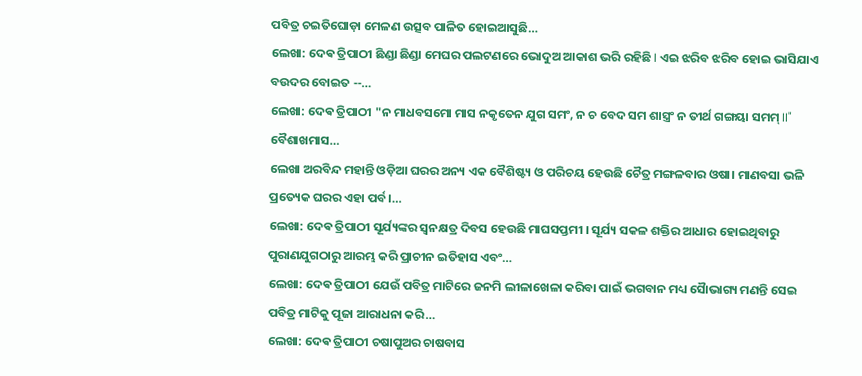ପବିତ୍ର ଚଇତିଘୋଡ଼ା ମେଳଣ ଉତ୍ସବ ପାଳିତ ହୋଇଆସୁଛି…
ଲେଖା: ଦେଵ ତ୍ରିପାଠୀ ଛିଣ୍ଡା ଛିଣ୍ଡା ମେଘର ପଲଟଣରେ ଭୋଦୁଅ ଆକାଶ ଭରି ରହିଛି I ଏଇ ଝରିବ ଝରିବ ହୋଇ ଭାସିଯାଏ ବଉଦର ବୋଇତ --…
ଲେଖା: ଦେଵ ତ୍ରିପାଠୀ "ନ ମାଧବସମୋ ମାସ ନକୃତେନ ଯୁଗ ସମଂ, ନ ଚ ବେଦ ସମ ଶାସ୍ତ୍ରଂ ନ ତୀର୍ଥ ଗଙ୍ଗୟା ସମମ୍ II" ବୈଶାଖମାସ…
ଲେଖା ଅରବିନ୍ଦ ମହାନ୍ତି ଓଡ଼ିଆ ଘରର ଅନ୍ୟ ଏକ ବୈଶିଷ୍ଟ୍ୟ ଓ ପରିଚୟ ହେଉଛି ଚୈତ୍ର ମଙ୍ଗଳବାର ଓଷା। ମାଣବସା ଭଳି ପ୍ରତ୍ୟେକ ଘରର ଏହା ପର୍ବ।…
ଲେଖା: ଦେଵ ତ୍ରିପାଠୀ ସୂର୍ଯ୍ୟଙ୍କର ସ୍ଵନକ୍ଷତ୍ର ଦିବସ ହେଉଛି ମାଘସପ୍ତମୀ । ସୂର୍ଯ୍ୟ ସକଳ ଶକ୍ତିର ଆଧାର ହୋଇଥିବାରୁ ପୁରାଣଯୁଗଠାରୁ ଆରମ୍ଭ କରି ପ୍ରାଚୀନ ଇତିହାସ ଏବଂ…
ଲେଖା: ଦେଵ ତ୍ରିପାଠୀ ଯେଉଁ ପବିତ୍ର ମାଟିରେ ଜନମି ଲୀଳାଖେଳା କରିବା ପାଇଁ ଭଗବାନ ମଧ୍ୟ ସୈାଭାଗ୍ୟ ମଣନ୍ତି ସେଇ ପବିତ୍ର ମାଟିକୁ ପୂଜା ଆରାଧନା କରି…
ଲେଖା: ଦେଵ ତ୍ରିପାଠୀ ଚଷାପୁଅର ଚାଷବାସ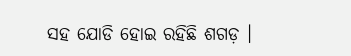ସହ ଯୋଡି ହୋଇ ରହିଛି ଶଗଡ଼ ।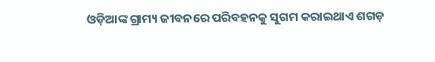ଓଡ଼ିଆଙ୍କ ଗ୍ରାମ୍ୟ ଜୀବନରେ ପରିବହନକୁ ସୁଗମ କରାଇଥାଏ ଶଗଡ଼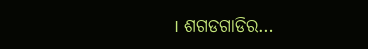। ଶଗଡଗାଡିର…